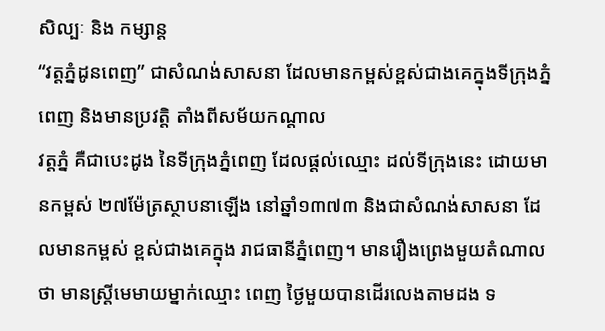សិល្បៈ និង កម្សាន្ត
“វត្តភ្នំដូនពេញ” ជាសំណង់សាសនា ដែលមានកម្ពស់ខ្ពស់ជាងគេក្នុងទីក្រុងភ្នំពេញ និងមានប្រវត្តិ តាំងពីសម័យកណ្ដាល
វត្តភ្នំ គឺជាបេះដូង នៃទីក្រុងភ្នំពេញ ដែលផ្តល់ឈ្មោះ ដល់ទីក្រុងនេះ ដោយមានកម្ពស់ ២៧ម៉ែត្រស្ថាបនាឡើង នៅឆ្នាំ១៣៧៣ និងជាសំណង់សាសនា ដែលមានកម្ពស់ ខ្ពស់ជាងគេក្នុង រាជធានីភ្នំពេញ។ មានរឿងព្រេងមួយតំណាលថា មានស្រ្តីមេមាយម្នាក់ឈ្មោះ ពេញ ថ្ងៃមួយបានដើរលេងតាមដង ទ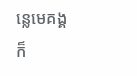ន្លេមេគង្គ ក៏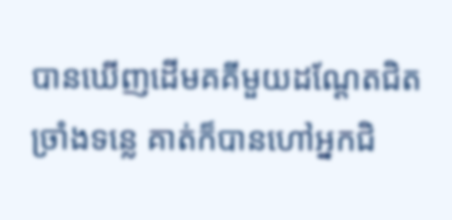បានឃើញដើមគគីមួយដណ្តែតជិតច្រាំងទន្លេ គាត់ក៏បានហៅអ្នកជិ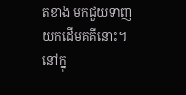តខាង មកជួយទាញយកដើមគគីនោះ។ នៅក្នុ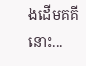ងដើមគគីនោះ...